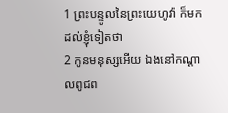1 ព្រះបន្ទូលនៃព្រះយេហូវ៉ា ក៏មកដល់ខ្ញុំទៀតថា
2 កូនមនុស្សអើយ ឯងនៅកណ្តាលពូជព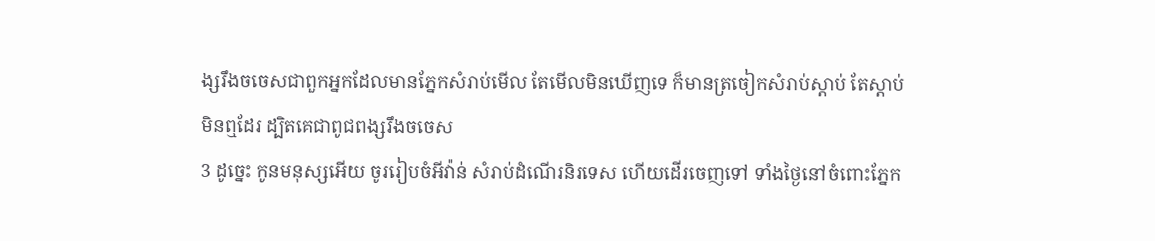ង្សរឹងចចេសជាពួកអ្នកដែលមានភ្នែកសំរាប់មើល តែមើលមិនឃើញទេ ក៏មានត្រចៀកសំរាប់ស្តាប់ តែស្តាប់មិនឮដែរ ដ្បិតគេជាពូជពង្សរឹងចចេស
3 ដូច្នេះ កូនមនុស្សអើយ ចូររៀបចំអីវ៉ាន់ សំរាប់ដំណើរនិរទេស ហើយដើរចេញទៅ ទាំងថ្ងៃនៅចំពោះភ្នែក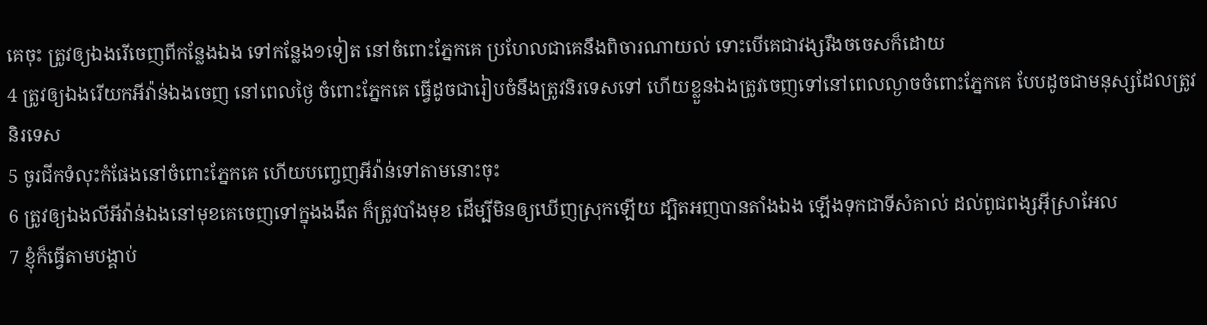គេចុះ ត្រូវឲ្យឯងរើចេញពីកន្លែងឯង ទៅកន្លែង១ទៀត នៅចំពោះភ្នែកគេ ប្រហែលជាគេនឹងពិចារណាយល់ ទោះបើគេជាវង្សរឹងចចេសក៏ដោយ
4 ត្រូវឲ្យឯងរើយកអីវ៉ាន់ឯងចេញ នៅពេលថ្ងៃ ចំពោះភ្នែកគេ ធ្វើដូចជារៀបចំនឹងត្រូវនិរទេសទៅ ហើយខ្លួនឯងត្រូវចេញទៅនៅពេលល្ងាចចំពោះភ្នែកគេ បែបដូចជាមនុស្សដែលត្រូវនិរទេស
5 ចូរជីកទំលុះកំផែងនៅចំពោះភ្នែកគេ ហើយបញ្ចេញអីវ៉ាន់ទៅតាមនោះចុះ
6 ត្រូវឲ្យឯងលីអីវ៉ាន់ឯងនៅមុខគេចេញទៅក្នុងងងឹត ក៏ត្រូវបាំងមុខ ដើម្បីមិនឲ្យឃើញស្រុកឡើយ ដ្បិតអញបានតាំងឯង ឡើងទុកជាទីសំគាល់ ដល់ពូជពង្សអ៊ីស្រាអែល
7 ខ្ញុំក៏ធ្វើតាមបង្គាប់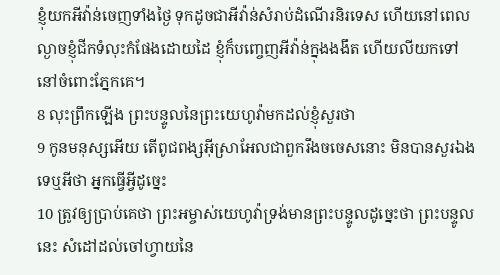ខ្ញុំយកអីវ៉ាន់ចេញទាំងថ្ងៃ ទុកដូចជាអីវ៉ាន់សំរាប់ដំណើរនិរទេស ហើយនៅពេលល្ងាចខ្ញុំជីកទំលុះកំផែងដោយដៃ ខ្ញុំក៏បញ្ចេញអីវ៉ាន់ក្នុងងងឹត ហើយលីយកទៅនៅចំពោះភ្នែកគេ។
8 លុះព្រឹកឡើង ព្រះបន្ទូលនៃព្រះយេហូវ៉ាមកដល់ខ្ញុំសួរថា
9 កូនមនុស្សអើយ តើពូជពង្សអ៊ីស្រាអែលជាពួករឹងចចេសនោះ មិនបានសួរឯងទេឬអីថា អ្នកធ្វើអ្វីដូច្នេះ
10 ត្រូវឲ្យប្រាប់គេថា ព្រះអម្ចាស់យេហូវ៉ាទ្រង់មានព្រះបន្ទូលដូច្នេះថា ព្រះបន្ទូលនេះ សំដៅដល់ចៅហ្វាយនៃ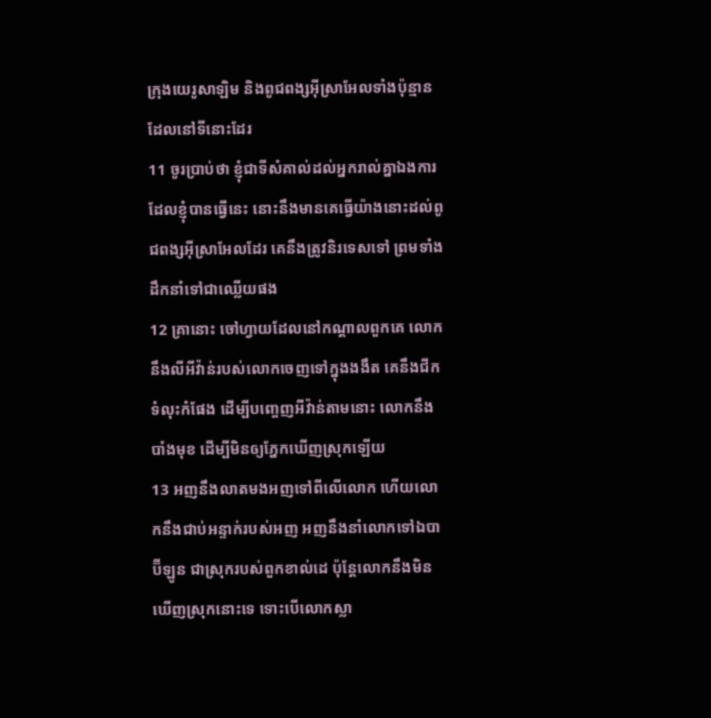ក្រុងយេរូសាឡិម និងពូជពង្សអ៊ីស្រាអែលទាំងប៉ុន្មានដែលនៅទីនោះដែរ
11 ចូរប្រាប់ថា ខ្ញុំជាទីសំគាល់ដល់អ្នករាល់គ្នាឯងការដែលខ្ញុំបានធ្វើនេះ នោះនឹងមានគេធ្វើយ៉ាងនោះដល់ពូជពង្សអ៊ីស្រាអែលដែរ គេនឹងត្រូវនិរទេសទៅ ព្រមទាំងដឹកនាំទៅជាឈ្លើយផង
12 គ្រានោះ ចៅហ្វាយដែលនៅកណ្តាលពួកគេ លោកនឹងលីអីវ៉ាន់របស់លោកចេញទៅក្នុងងងឹត គេនឹងជីកទំលុះកំផែង ដើម្បីបញ្ចេញអីវ៉ាន់តាមនោះ លោកនឹងបាំងមុខ ដើម្បីមិនឲ្យភ្នែកឃើញស្រុកឡើយ
13 អញនឹងលាតមងអញទៅពីលើលោក ហើយលោកនឹងជាប់អន្ទាក់របស់អញ អញនឹងនាំលោកទៅឯបាប៊ីឡូន ជាស្រុករបស់ពួកខាល់ដេ ប៉ុន្តែលោកនឹងមិនឃើញស្រុកនោះទេ ទោះបើលោកស្លា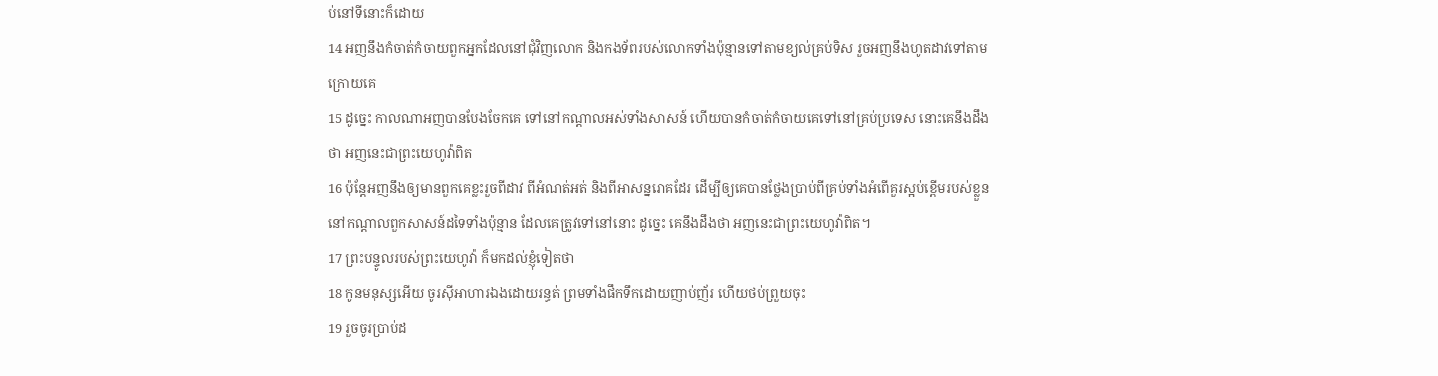ប់នៅទីនោះក៏ដោយ
14 អញនឹងកំចាត់កំចាយពួកអ្នកដែលនៅជុំវិញលោក និងកងទ័ពរបស់លោកទាំងប៉ុន្មានទៅតាមខ្យល់គ្រប់ទិស រួចអញនឹងហូតដាវទៅតាមក្រោយគេ
15 ដូច្នេះ កាលណាអញបានបែងចែកគេ ទៅនៅកណ្តាលអស់ទាំងសាសន៍ ហើយបានកំចាត់កំចាយគេទៅនៅគ្រប់ប្រទេស នោះគេនឹងដឹងថា អញនេះជាព្រះយេហូវ៉ាពិត
16 ប៉ុន្តែអញនឹងឲ្យមានពួកគេខ្លះរួចពីដាវ ពីអំណត់អត់ និងពីអាសន្នរោគដែរ ដើម្បីឲ្យគេបានថ្លែងប្រាប់ពីគ្រប់ទាំងអំពើគួរស្អប់ខ្ពើមរបស់ខ្លួន នៅកណ្តាលពួកសាសន៍ដទៃទាំងប៉ុន្មាន ដែលគេត្រូវទៅនៅនោះ ដូច្នេះ គេនឹងដឹងថា អញនេះជាព្រះយេហូវ៉ាពិត។
17 ព្រះបន្ទូលរបស់ព្រះយេហូវ៉ា ក៏មកដល់ខ្ញុំទៀតថា
18 កូនមនុស្សអើយ ចូរស៊ីអាហារឯងដោយរន្ធត់ ព្រមទាំងផឹកទឹកដោយញាប់ញ័រ ហើយថប់ព្រួយចុះ
19 រួចចូរប្រាប់ដ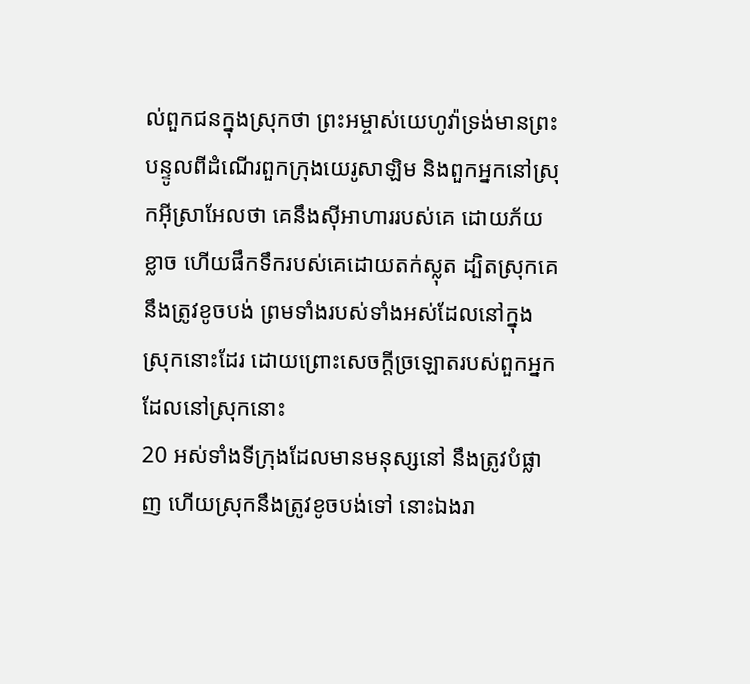ល់ពួកជនក្នុងស្រុកថា ព្រះអម្ចាស់យេហូវ៉ាទ្រង់មានព្រះបន្ទូលពីដំណើរពួកក្រុងយេរូសាឡិម និងពួកអ្នកនៅស្រុកអ៊ីស្រាអែលថា គេនឹងស៊ីអាហាររបស់គេ ដោយភ័យខ្លាច ហើយផឹកទឹករបស់គេដោយតក់ស្លុត ដ្បិតស្រុកគេនឹងត្រូវខូចបង់ ព្រមទាំងរបស់ទាំងអស់ដែលនៅក្នុងស្រុកនោះដែរ ដោយព្រោះសេចក្ដីច្រឡោតរបស់ពួកអ្នកដែលនៅស្រុកនោះ
20 អស់ទាំងទីក្រុងដែលមានមនុស្សនៅ នឹងត្រូវបំផ្លាញ ហើយស្រុកនឹងត្រូវខូចបង់ទៅ នោះឯងរា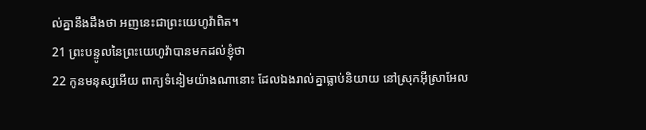ល់គ្នានឹងដឹងថា អញនេះជាព្រះយេហូវ៉ាពិត។
21 ព្រះបន្ទូលនៃព្រះយេហូវ៉ាបានមកដល់ខ្ញុំថា
22 កូនមនុស្សអើយ ពាក្យទំនៀមយ៉ាងណានោះ ដែលឯងរាល់គ្នាធ្លាប់និយាយ នៅស្រុកអ៊ីស្រាអែល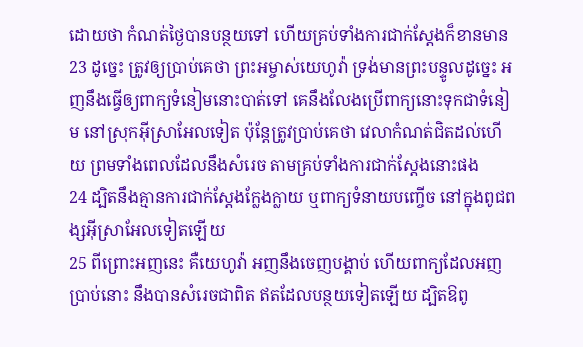ដោយថា កំណត់ថ្ងៃបានបន្ថយទៅ ហើយគ្រប់ទាំងការជាក់ស្តែងក៏ខានមាន
23 ដូច្នេះ ត្រូវឲ្យប្រាប់គេថា ព្រះអម្ចាស់យេហូវ៉ា ទ្រង់មានព្រះបន្ទូលដូច្នេះ អញនឹងធ្វើឲ្យពាក្យទំនៀមនោះបាត់ទៅ គេនឹងលែងប្រើពាក្យនោះទុកជាទំនៀម នៅស្រុកអ៊ីស្រាអែលទៀត ប៉ុន្តែត្រូវប្រាប់គេថា វេលាកំណត់ជិតដល់ហើយ ព្រមទាំងពេលដែលនឹងសំរេច តាមគ្រប់ទាំងការជាក់ស្តែងនោះផង
24 ដ្បិតនឹងគ្មានការជាក់ស្តែងក្លែងក្លាយ ឬពាក្យទំនាយបញ្ចើច នៅក្នុងពូជពង្សអ៊ីស្រាអែលទៀតឡើយ
25 ពីព្រោះអញនេះ គឺយេហូវ៉ា អញនឹងចេញបង្គាប់ ហើយពាក្យដែលអញប្រាប់នោះ នឹងបានសំរេចជាពិត ឥតដែលបន្ថយទៀតឡើយ ដ្បិតឱពូ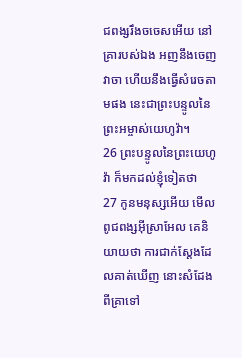ជពង្សរឹងចចេសអើយ នៅគ្រារបស់ឯង អញនឹងចេញវាចា ហើយនឹងធ្វើសំរេចតាមផង នេះជាព្រះបន្ទូលនៃព្រះអម្ចាស់យេហូវ៉ា។
26 ព្រះបន្ទូលនៃព្រះយេហូវ៉ា ក៏មកដល់ខ្ញុំទៀតថា
27 កូនមនុស្សអើយ មើល ពូជពង្សអ៊ីស្រាអែល គេនិយាយថា ការជាក់ស្តែងដែលគាត់ឃើញ នោះសំដែងពីគ្រាទៅ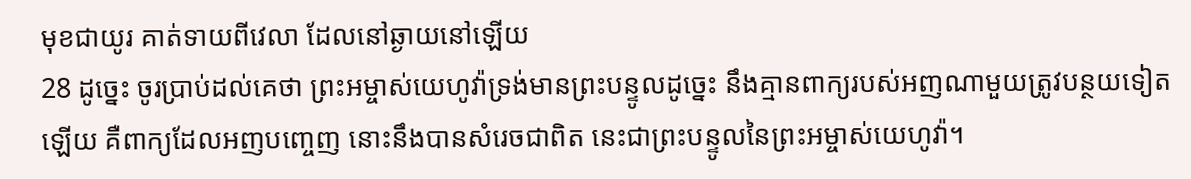មុខជាយូរ គាត់ទាយពីវេលា ដែលនៅឆ្ងាយនៅឡើយ
28 ដូច្នេះ ចូរប្រាប់ដល់គេថា ព្រះអម្ចាស់យេហូវ៉ាទ្រង់មានព្រះបន្ទូលដូច្នេះ នឹងគ្មានពាក្យរបស់អញណាមួយត្រូវបន្ថយទៀតឡើយ គឺពាក្យដែលអញបញ្ចេញ នោះនឹងបានសំរេចជាពិត នេះជាព្រះបន្ទូលនៃព្រះអម្ចាស់យេហូវ៉ា។